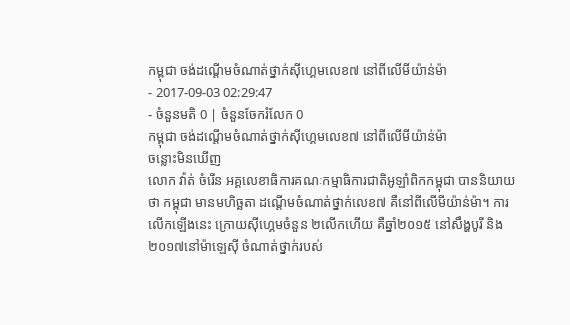កម្ពុជា ចង់ដណ្តើមចំណាត់ថ្នាក់ស៊ីហ្គេមលេខ៧ នៅពីលើមីយ៉ាន់ម៉ា
- 2017-09-03 02:29:47
- ចំនួនមតិ 0 | ចំនួនចែករំលែក 0
កម្ពុជា ចង់ដណ្តើមចំណាត់ថ្នាក់ស៊ីហ្គេមលេខ៧ នៅពីលើមីយ៉ាន់ម៉ា
ចន្លោះមិនឃើញ
លោក វ៉ាត់ ចំរើន អគ្គលេខាធិការគណៈកម្មាធិការជាតិអូឡាំពិកកម្ពុជា បាននិយាយថា កម្ពុជា មានមហិច្ឆតា ដណ្ដើមចំណាត់ថ្នាក់លេខ៧ គឺនៅពីលើមីយ៉ាន់ម៉ា។ ការលើកឡើងនេះ ក្រោយស៊ីហ្គេមចំនួន ២លើកហើយ គឺឆ្នាំ២០១៥ នៅសឹង្ហបូរី និង២០១៧នៅម៉ាឡេស៊ី ចំណាត់ថ្នាក់របស់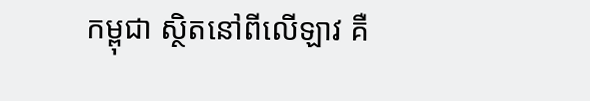កម្ពុជា ស្ថិតនៅពីលើឡាវ គឺ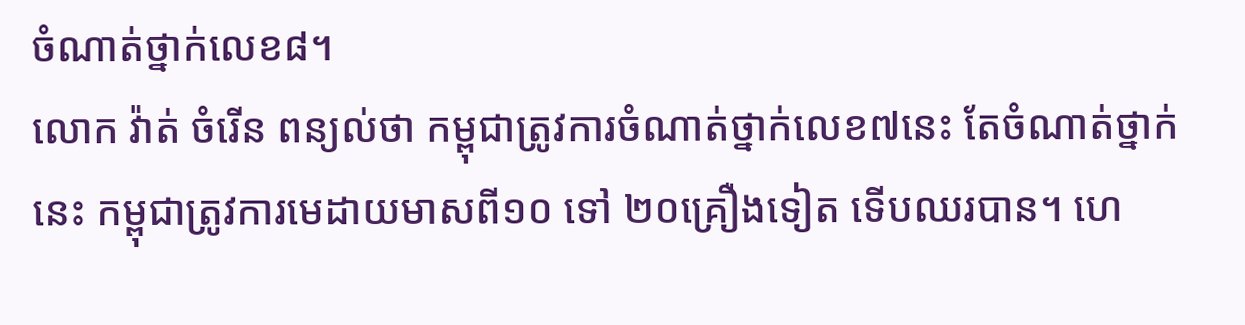ចំណាត់ថ្នាក់លេខ៨។
លោក វ៉ាត់ ចំរើន ពន្យល់ថា កម្ពុជាត្រូវការចំណាត់ថ្នាក់លេខ៧នេះ តែចំណាត់ថ្នាក់នេះ កម្ពុជាត្រូវការមេដាយមាសពី១០ ទៅ ២០គ្រឿងទៀត ទើបឈរបាន។ ហេ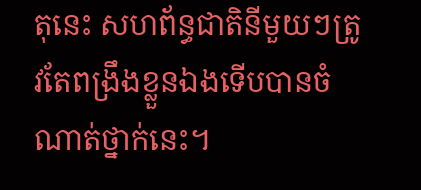តុនេះ សហព័ន្ធជាតិនីមួយៗត្រូវតែពង្រឹងខ្លួនឯងទើបបានចំណាត់ថ្នាក់នេះ។